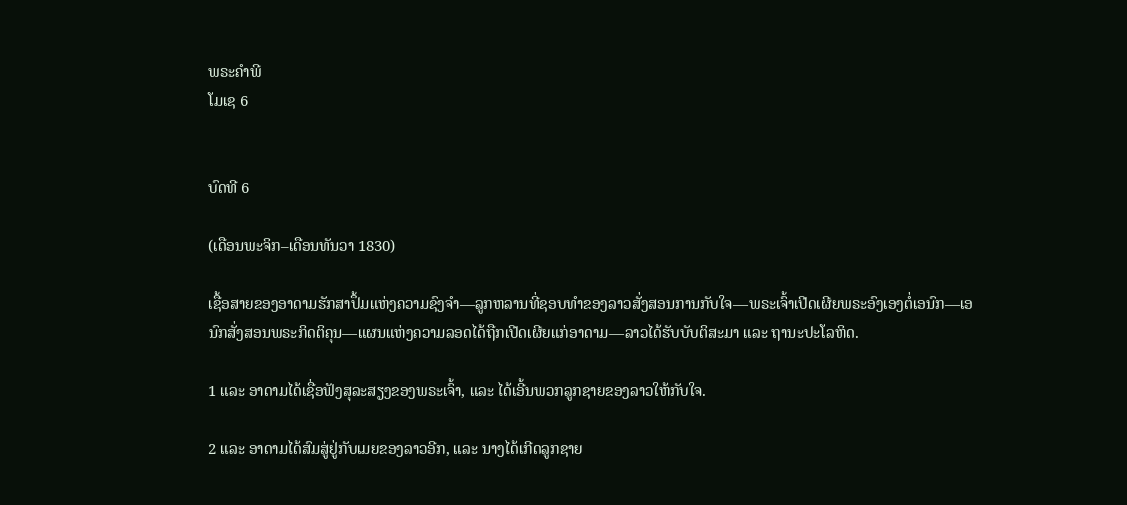ພຣະຄຳພີ
ໂມເຊ 6


ບົດທີ 6

(ເດືອນພະຈິກ–ເດືອນທັນວາ 1830)

ເຊື້ອສາຍຂອງອາດາມຮັກສາປຶ້ມແຫ່ງຄວາມຊົງຈຳ—ລູກຫລານທີ່ຊອບທຳຂອງລາວສັ່ງສອນການກັບໃຈ—ພຣະເຈົ້າເປີດເຜີຍພຣະອົງເອງຕໍ່ເອນົກ—ເອນົກສັ່ງສອນພຣະກິດຕິຄຸນ—ແຜນແຫ່ງຄວາມລອດໄດ້ຖືກເປີດເຜີຍແກ່ອາດາມ—ລາວໄດ້ຮັບບັບຕິສະມາ ແລະ ຖານະປະໂລຫິດ.

1 ແລະ ອາດາມໄດ້ເຊື່ອຟັງສຸລະສຽງຂອງພຣະເຈົ້າ, ແລະ ໄດ້ເອີ້ນພວກລູກຊາຍຂອງລາວໃຫ້ກັບໃຈ.

2 ແລະ ອາດາມໄດ້ສົມສູ່ຢູ່ກັບເມຍຂອງລາວອີກ, ແລະ ນາງໄດ້ເກີດລູກຊາຍ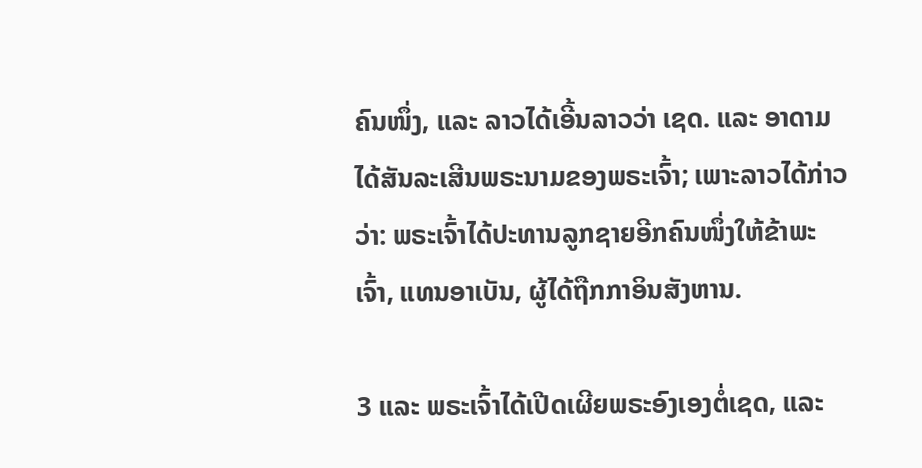ຄົນໜຶ່ງ, ແລະ ລາວໄດ້ເອີ້ນລາວວ່າ ເຊດ. ແລະ ອາດາມໄດ້ສັນລະເສີນພຣະນາມຂອງພຣະເຈົ້າ; ເພາະລາວໄດ້ກ່າວວ່າ: ພຣະເຈົ້າໄດ້ປະທານລູກຊາຍອີກຄົນໜຶ່ງໃຫ້ຂ້າພະເຈົ້າ, ແທນອາເບັນ, ຜູ້ໄດ້ຖືກກາອິນສັງຫານ.

3 ແລະ ພຣະເຈົ້າໄດ້ເປີດເຜີຍພຣະອົງເອງຕໍ່ເຊດ, ແລະ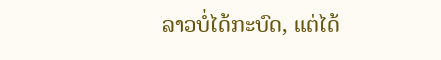ລາວບໍ່ໄດ້ກະບົດ, ແຕ່ໄດ້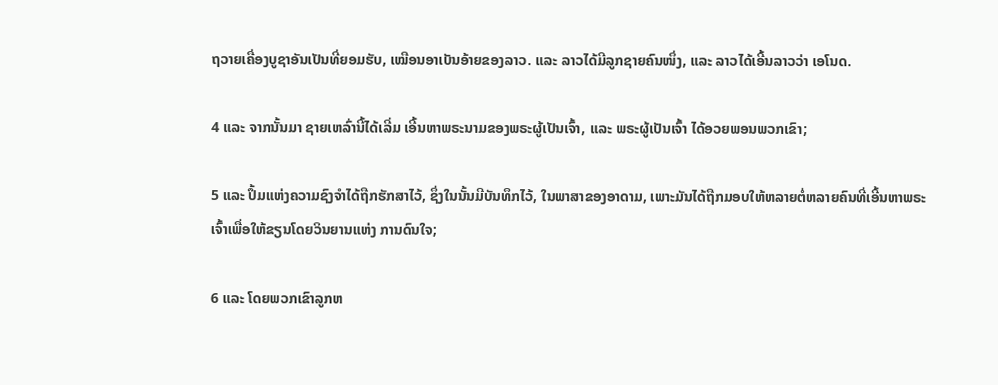ຖວາຍເຄື່ອງບູຊາອັນເປັນທີ່ຍອມຮັບ, ເໝືອນອາເບັນອ້າຍຂອງລາວ. ແລະ ລາວໄດ້ມີລູກຊາຍຄົນໜຶ່ງ, ແລະ ລາວໄດ້ເອີ້ນລາວວ່າ ເອໂນດ.

4 ແລະ ຈາກນັ້ນມາ ຊາຍເຫລົ່ານີ້ໄດ້ເລີ່ມ ເອີ້ນຫາພຣະນາມຂອງພຣະຜູ້ເປັນເຈົ້າ, ແລະ ພຣະຜູ້ເປັນເຈົ້າ ໄດ້ອວຍພອນພວກເຂົາ;

5 ແລະ ປຶ້ມແຫ່ງຄວາມຊົງຈຳໄດ້ຖືກຮັກສາໄວ້, ຊຶ່ງໃນນັ້ນມີບັນທຶກໄວ້, ໃນພາສາຂອງອາດາມ, ເພາະມັນໄດ້ຖືກມອບໃຫ້ຫລາຍຕໍ່ຫລາຍຄົນທີ່ເອີ້ນຫາພຣະເຈົ້າເພື່ອໃຫ້ຂຽນໂດຍວິນຍານແຫ່ງ ການດົນໃຈ;

6 ແລະ ໂດຍພວກເຂົາລູກຫ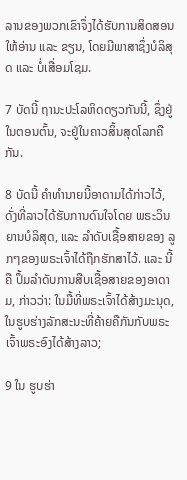ລານຂອງພວກເຂົາຈຶ່ງໄດ້ຮັບການສິດສອນໃຫ້ອ່ານ ແລະ ຂຽນ, ໂດຍມີພາສາຊຶ່ງບໍລິສຸດ ແລະ ບໍ່ເສື່ອມໂຊມ.

7 ບັດນີ້ ຖານະປະໂລຫິດດຽວກັນນີ້, ຊຶ່ງຢູ່ໃນຕອນຕົ້ນ, ຈະຢູ່ໃນຄາວສິ້ນສຸດໂລກຄືກັນ.

8 ບັດນີ້ ຄຳທຳນາຍນີ້ອາດາມໄດ້ກ່າວໄວ້, ດັ່ງທີ່ລາວໄດ້ຮັບການດົນໃຈໂດຍ ພຣະວິນຍານບໍລິສຸດ, ແລະ ລຳດັບເຊື້ອສາຍຂອງ ລູກໆຂອງພຣະເຈົ້າໄດ້ຖືກຮັກສາໄວ້. ແລະ ນີ້ຄື ປຶ້ມລຳດັບການສືບເຊື້ອສາຍຂອງອາດາມ, ກ່າວວ່າ: ໃນມື້ທີ່ພຣະເຈົ້າໄດ້ສ້າງມະນຸດ, ໃນຮູບຮ່າງລັກສະນະທີ່ຄ້າຍຄືກັນກັບພຣະເຈົ້າພຣະອົງໄດ້ສ້າງລາວ;

9 ໃນ ຮູບຮ່າ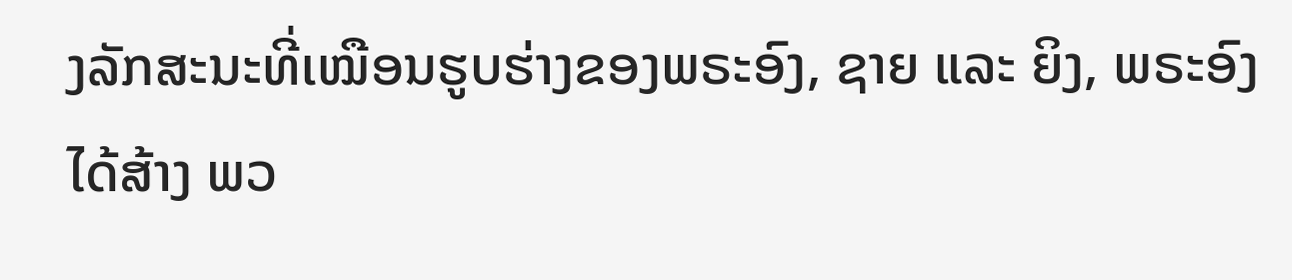ງລັກສະນະທີ່ເໝືອນຮູບຮ່າງຂອງພຣະອົງ, ຊາຍ ແລະ ຍິງ, ພຣະອົງໄດ້ສ້າງ ພວ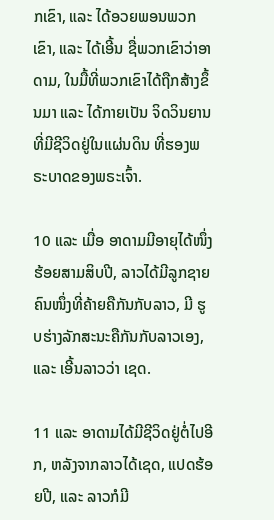ກເຂົາ, ແລະ ໄດ້ອວຍພອນພວກເຂົາ, ແລະ ໄດ້ເອີ້ນ ຊື່ພວກເຂົາວ່າອາດາມ, ໃນມື້ທີ່ພວກເຂົາໄດ້ຖືກສ້າງຂຶ້ນມາ ແລະ ໄດ້ກາຍເປັນ ຈິດວິນຍານທີ່ມີຊີວິດຢູ່ໃນແຜ່ນດິນ ທີ່ຮອງພຣະບາດຂອງພຣະເຈົ້າ.

10 ແລະ ເມື່ອ ອາດາມມີອາຍຸໄດ້ໜຶ່ງຮ້ອຍສາມສິບປີ, ລາວໄດ້ມີລູກຊາຍຄົນໜຶ່ງທີ່ຄ້າຍຄືກັນກັບລາວ, ມີ ຮູບຮ່າງລັກສະນະຄືກັນກັບລາວເອງ, ແລະ ເອີ້ນລາວວ່າ ເຊດ.

11 ແລະ ອາດາມໄດ້ມີຊີວິດຢູ່ຕໍ່ໄປອີກ, ຫລັງຈາກລາວໄດ້ເຊດ, ແປດຮ້ອຍປີ, ແລະ ລາວກໍມີ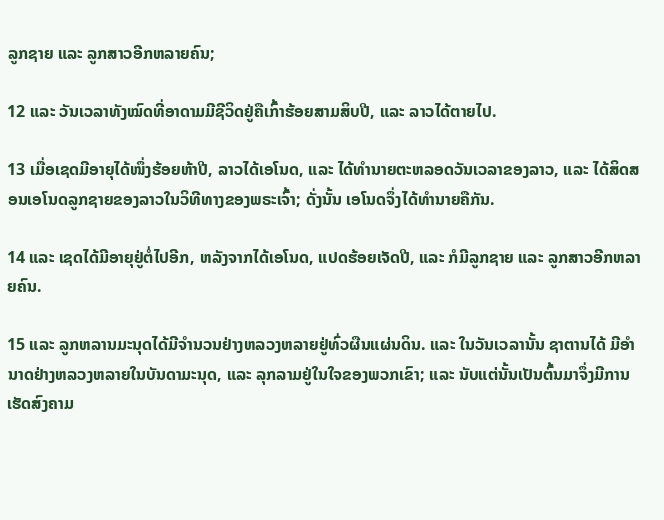ລູກຊາຍ ແລະ ລູກສາວອີກຫລາຍຄົນ;

12 ແລະ ວັນເວລາທັງໝົດທີ່ອາດາມມີຊີວິດຢູ່ຄືເກົ້າຮ້ອຍສາມສິບປີ, ແລະ ລາວໄດ້ຕາຍໄປ.

13 ເມື່ອເຊດມີອາຍຸໄດ້ໜຶ່ງຮ້ອຍຫ້າປີ, ລາວໄດ້ເອໂນດ, ແລະ ໄດ້ທຳນາຍຕະຫລອດວັນເວລາຂອງລາວ, ແລະ ໄດ້ສິດສອນເອໂນດລູກຊາຍຂອງລາວໃນວິທີທາງຂອງພຣະເຈົ້າ; ດັ່ງນັ້ນ ເອໂນດຈຶ່ງໄດ້ທຳນາຍຄືກັນ.

14 ແລະ ເຊດໄດ້ມີອາຍຸຢູ່ຕໍ່ໄປອີກ, ຫລັງຈາກໄດ້ເອໂນດ, ແປດຮ້ອຍເຈັດປີ, ແລະ ກໍມີລູກຊາຍ ແລະ ລູກສາວອີກຫລາຍຄົນ.

15 ແລະ ລູກຫລານມະນຸດໄດ້ມີຈຳນວນຢ່າງຫລວງຫລາຍຢູ່ທົ່ວຜືນແຜ່ນດິນ. ແລະ ໃນວັນເວລານັ້ນ ຊາຕານໄດ້ ມີອຳນາດຢ່າງຫລວງຫລາຍໃນບັນດາມະນຸດ, ແລະ ລຸກລາມຢູ່ໃນໃຈຂອງພວກເຂົາ; ແລະ ນັບແຕ່ນັ້ນເປັນຕົ້ນມາຈຶ່ງມີການເຮັດສົງຄາມ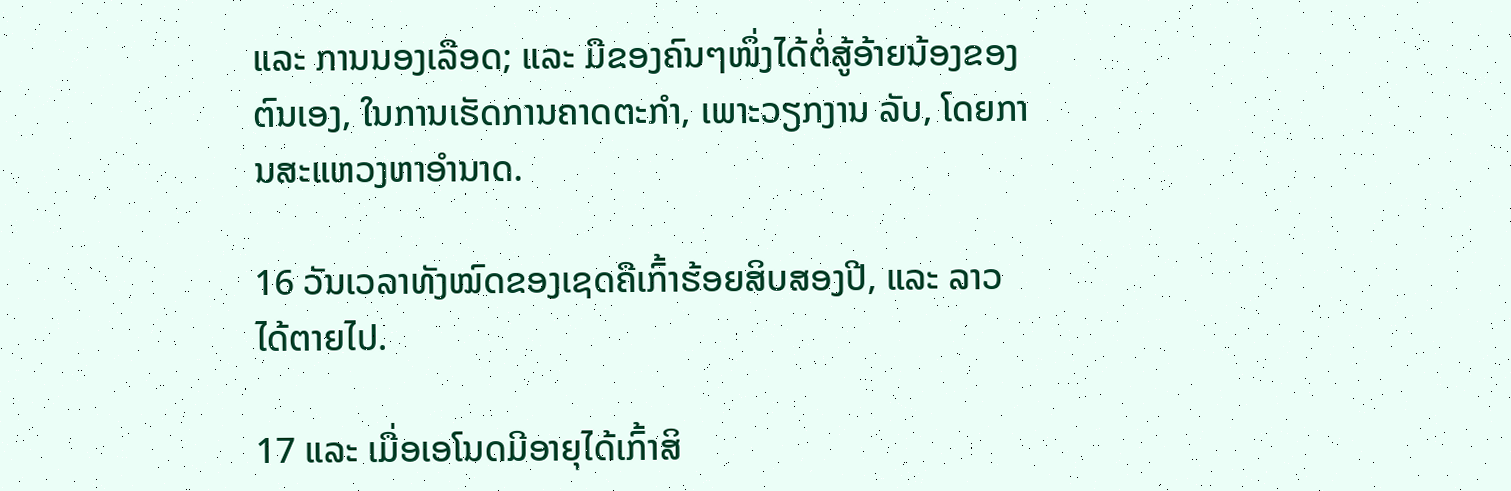ແລະ ການນອງເລືອດ; ແລະ ມືຂອງຄົນໆໜຶ່ງໄດ້ຕໍ່ສູ້ອ້າຍນ້ອງຂອງຕົນເອງ, ໃນການເຮັດການຄາດຕະກຳ, ເພາະວຽກງານ ລັບ, ໂດຍການສະແຫວງຫາອຳນາດ.

16 ວັນເວລາທັງໝົດຂອງເຊດຄືເກົ້າຮ້ອຍສິບສອງປີ, ແລະ ລາວໄດ້ຕາຍໄປ.

17 ແລະ ເມື່ອເອໂນດມີອາຍຸໄດ້ເກົ້າສິ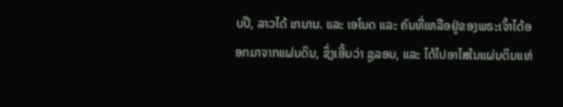ບປີ, ລາວໄດ້ ເກນານ. ແລະ ເອໂນດ ແລະ ຄົນທີ່ເຫລືອຢູ່ຂອງພຣະເຈົ້າໄດ້ອອກມາຈາກແຜ່ນດິນ, ຊຶ່ງເອີ້ນວ່າ ຊູລອນ, ແລະ ໄດ້ໄປອາໄສໃນແຜ່ນດິນແຫ່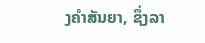ງຄຳສັນຍາ, ຊຶ່ງລາ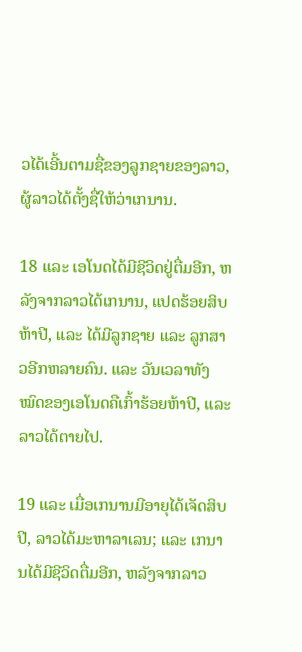ວໄດ້ເອີ້ນຕາມຊື່ຂອງລູກຊາຍຂອງລາວ, ຜູ້ລາວໄດ້ຕັ້ງຊື່ໃຫ້ວ່າເກນານ.

18 ແລະ ເອໂນດໄດ້ມີຊີວິດຢູ່ຕື່ມອີກ, ຫລັງຈາກລາວໄດ້ເກນານ, ແປດຮ້ອຍສິບຫ້າປີ, ແລະ ໄດ້ມີລູກຊາຍ ແລະ ລູກສາວອີກຫລາຍຄົນ. ແລະ ວັນເວລາທັງໝົດຂອງເອໂນດຄືເກົ້າຮ້ອຍຫ້າປີ, ແລະ ລາວໄດ້ຕາຍໄປ.

19 ແລະ ເມື່ອເກນານມີອາຍຸໄດ້ເຈັດສິບປີ, ລາວໄດ້ມະຫາລາເລນ; ແລະ ເກນານໄດ້ມີຊີວິດຕື່ມອີກ, ຫລັງຈາກລາວ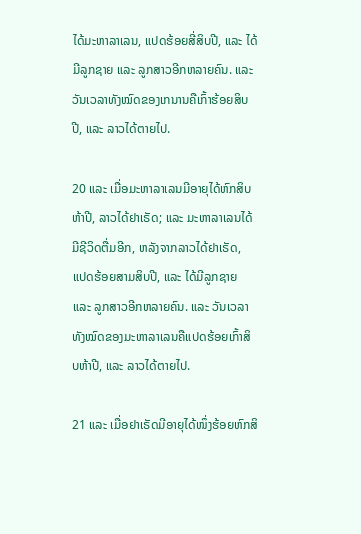ໄດ້ມະຫາລາເລນ, ແປດຮ້ອຍສີ່ສິບປີ, ແລະ ໄດ້ມີລູກຊາຍ ແລະ ລູກສາວອີກຫລາຍຄົນ. ແລະ ວັນເວລາທັງໝົດຂອງເກນານຄືເກົ້າຮ້ອຍສິບປີ, ແລະ ລາວໄດ້ຕາຍໄປ.

20 ແລະ ເມື່ອມະຫາລາເລນມີອາຍຸໄດ້ຫົກສິບຫ້າປີ, ລາວໄດ້ຢາເຣັດ; ແລະ ມະຫາລາເລນໄດ້ມີຊີວິດຕື່ມອີກ, ຫລັງຈາກລາວໄດ້ຢາເຣັດ, ແປດຮ້ອຍສາມສິບປີ, ແລະ ໄດ້ມີລູກຊາຍ ແລະ ລູກສາວອີກຫລາຍຄົນ. ແລະ ວັນເວລາທັງໝົດຂອງມະຫາລາເລນຄືແປດຮ້ອຍເກົ້າສິບຫ້າປີ, ແລະ ລາວໄດ້ຕາຍໄປ.

21 ແລະ ເມື່ອຢາເຣັດມີອາຍຸໄດ້ໜຶ່ງຮ້ອຍຫົກສິ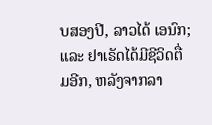ບສອງປີ, ລາວໄດ້ ເອນົກ; ແລະ ຢາເຣັດໄດ້ມີຊີວິດຕື່ມອີກ, ຫລັງຈາກລາ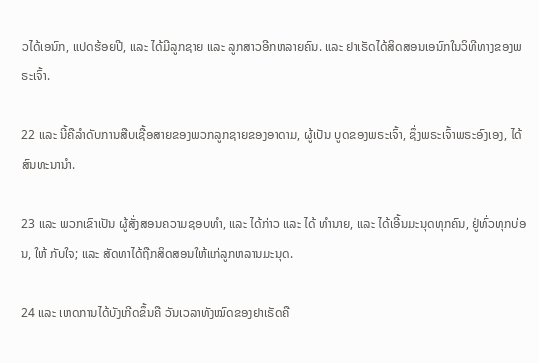ວໄດ້ເອນົກ, ແປດຮ້ອຍປີ, ແລະ ໄດ້ມີລູກຊາຍ ແລະ ລູກສາວອີກຫລາຍຄົນ. ແລະ ຢາເຣັດໄດ້ສິດສອນເອນົກໃນວິທີທາງຂອງພຣະເຈົ້າ.

22 ແລະ ນີ້ຄືລຳດັບການສືບເຊື້ອສາຍຂອງພວກລູກຊາຍຂອງອາດາມ, ຜູ້ເປັນ ບູດຂອງພຣະເຈົ້າ, ຊຶ່ງພຣະເຈົ້າພຣະອົງເອງ, ໄດ້ສົນທະນານຳ.

23 ແລະ ພວກເຂົາເປັນ ຜູ້ສັ່ງສອນຄວາມຊອບທຳ, ແລະ ໄດ້ກ່າວ ແລະ ໄດ້ ທຳນາຍ, ແລະ ໄດ້ເອີ້ນມະນຸດທຸກຄົນ, ຢູ່ທົ່ວທຸກບ່ອນ, ໃຫ້ ກັບໃຈ; ແລະ ສັດທາໄດ້ຖືກສິດສອນໃຫ້ແກ່ລູກຫລານມະນຸດ.

24 ແລະ ເຫດການໄດ້ບັງເກີດຂຶ້ນຄື ວັນເວລາທັງໝົດຂອງຢາເຣັດຄື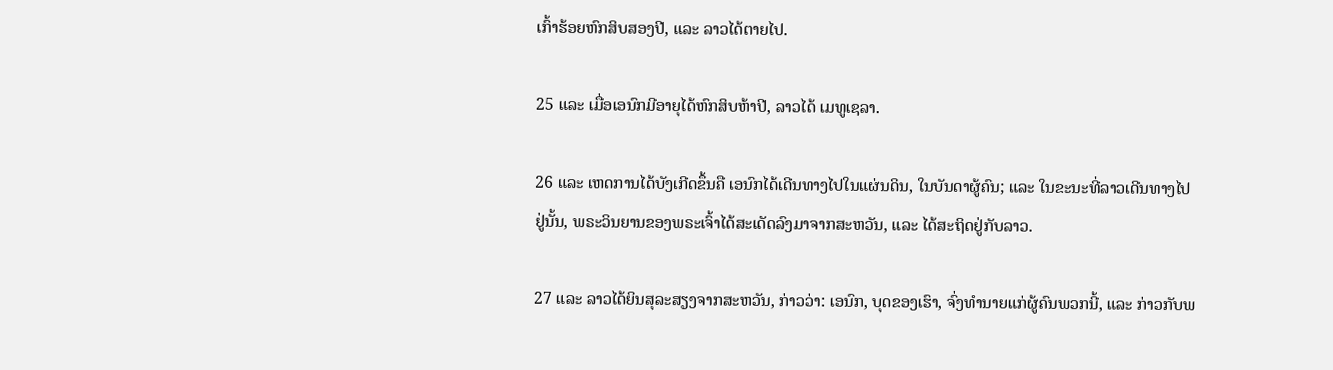ເກົ້າຮ້ອຍຫົກສິບສອງປີ, ແລະ ລາວໄດ້ຕາຍໄປ.

25 ແລະ ເມື່ອເອນົກມີອາຍຸໄດ້ຫົກສິບຫ້າປີ, ລາວໄດ້ ເມທູເຊລາ.

26 ແລະ ເຫດການໄດ້ບັງເກີດຂຶ້ນຄື ເອນົກໄດ້ເດີນທາງໄປໃນແຜ່ນດິນ, ໃນບັນດາຜູ້ຄົນ; ແລະ ໃນຂະນະທີ່ລາວເດີນທາງໄປຢູ່ນັ້ນ, ພຣະວິນຍານຂອງພຣະເຈົ້າໄດ້ສະເດັດລົງມາຈາກສະຫວັນ, ແລະ ໄດ້ສະຖິດຢູ່ກັບລາວ.

27 ແລະ ລາວໄດ້ຍິນສຸລະສຽງຈາກສະຫວັນ, ກ່າວວ່າ: ເອນົກ, ບຸດຂອງເຮົາ, ຈົ່ງທຳນາຍແກ່ຜູ້ຄົນພວກນີ້, ແລະ ກ່າວກັບພ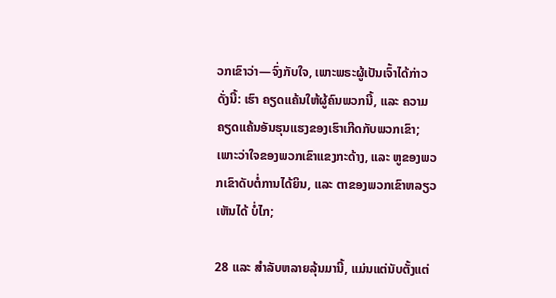ວກເຂົາວ່າ—ຈົ່ງກັບໃຈ, ເພາະພຣະຜູ້ເປັນເຈົ້າໄດ້ກ່າວດັ່ງນີ້: ເຮົາ ຄຽດແຄ້ນໃຫ້ຜູ້ຄົນພວກນີ້, ແລະ ຄວາມຄຽດແຄ້ນອັນຮຸນແຮງຂອງເຮົາເກີດກັບພວກເຂົາ; ເພາະວ່າໃຈຂອງພວກເຂົາແຂງກະດ້າງ, ແລະ ຫູຂອງພວກເຂົາດັບຕໍ່ການໄດ້ຍິນ, ແລະ ຕາຂອງພວກເຂົາຫລຽວເຫັນໄດ້ ບໍ່ໄກ;

28 ແລະ ສຳລັບຫລາຍລຸ້ນມານີ້, ແມ່ນແຕ່ນັບຕັ້ງແຕ່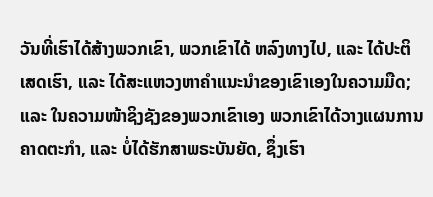ວັນທີ່ເຮົາໄດ້ສ້າງພວກເຂົາ, ພວກເຂົາໄດ້ ຫລົງທາງໄປ, ແລະ ໄດ້ປະຕິເສດເຮົາ, ແລະ ໄດ້ສະແຫວງຫາຄຳແນະນຳຂອງເຂົາເອງໃນຄວາມມືດ; ແລະ ໃນຄວາມໜ້າຊິງຊັງຂອງພວກເຂົາເອງ ພວກເຂົາໄດ້ວາງແຜນການຄາດຕະກຳ, ແລະ ບໍ່ໄດ້ຮັກສາພຣະບັນຍັດ, ຊຶ່ງເຮົາ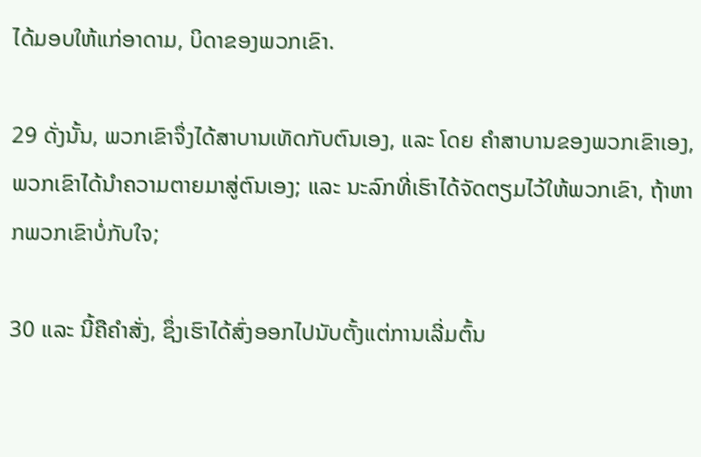ໄດ້ມອບໃຫ້ແກ່ອາດາມ, ບິດາຂອງພວກເຂົາ.

29 ດັ່ງນັ້ນ, ພວກເຂົາຈຶ່ງໄດ້ສາບານເທັດກັບຕົນເອງ, ແລະ ໂດຍ ຄຳສາບານຂອງພວກເຂົາເອງ, ພວກເຂົາໄດ້ນຳຄວາມຕາຍມາສູ່ຕົນເອງ; ແລະ ນະລົກທີ່ເຮົາໄດ້ຈັດຕຽມໄວ້ໃຫ້ພວກເຂົາ, ຖ້າຫາກພວກເຂົາບໍ່ກັບໃຈ;

30 ແລະ ນີ້ຄືຄຳສັ່ງ, ຊຶ່ງເຮົາໄດ້ສົ່ງອອກໄປນັບຕັ້ງແຕ່ການເລີ່ມຕົ້ນ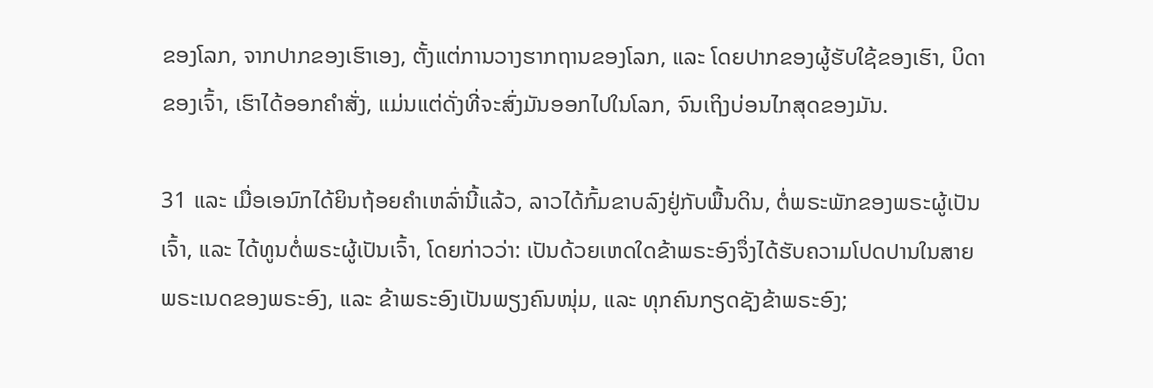ຂອງໂລກ, ຈາກປາກຂອງເຮົາເອງ, ຕັ້ງແຕ່ການວາງຮາກຖານຂອງໂລກ, ແລະ ໂດຍປາກຂອງຜູ້ຮັບໃຊ້ຂອງເຮົາ, ບິດາຂອງເຈົ້າ, ເຮົາໄດ້ອອກຄຳສັ່ງ, ແມ່ນແຕ່ດັ່ງທີ່ຈະສົ່ງມັນອອກໄປໃນໂລກ, ຈົນເຖິງບ່ອນໄກສຸດຂອງມັນ.

31 ແລະ ເມື່ອເອນົກໄດ້ຍິນຖ້ອຍຄຳເຫລົ່ານີ້ແລ້ວ, ລາວໄດ້ກົ້ມຂາບລົງຢູ່ກັບພື້ນດິນ, ຕໍ່ພຣະພັກຂອງພຣະຜູ້ເປັນເຈົ້າ, ແລະ ໄດ້ທູນຕໍ່ພຣະຜູ້ເປັນເຈົ້າ, ໂດຍກ່າວວ່າ: ເປັນດ້ວຍເຫດໃດຂ້າພຣະອົງຈຶ່ງໄດ້ຮັບຄວາມໂປດປານໃນສາຍພຣະເນດຂອງພຣະອົງ, ແລະ ຂ້າພຣະອົງເປັນພຽງຄົນໜຸ່ມ, ແລະ ທຸກຄົນກຽດຊັງຂ້າພຣະອົງ;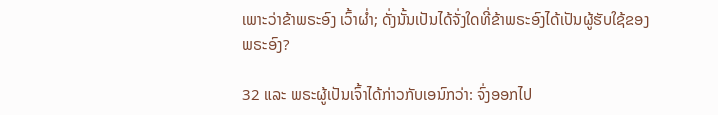ເພາະວ່າຂ້າພຣະອົງ ເວົ້າຜ່ຳ; ດັ່ງນັ້ນເປັນໄດ້ຈັ່ງໃດທີ່ຂ້າພຣະອົງໄດ້ເປັນຜູ້ຮັບໃຊ້ຂອງພຣະອົງ?

32 ແລະ ພຣະຜູ້ເປັນເຈົ້າໄດ້ກ່າວກັບເອນົກວ່າ: ຈົ່ງອອກໄປ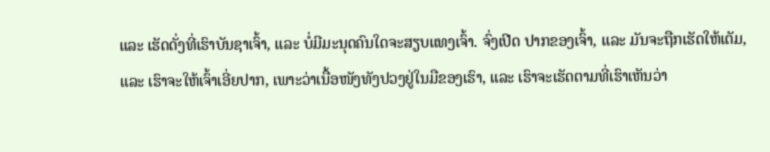ແລະ ເຮັດດັ່ງທີ່ເຮົາບັນຊາເຈົ້າ, ແລະ ບໍ່ມີມະນຸດຄົນໃດຈະສຽບແທງເຈົ້າ. ຈົ່ງເປີດ ປາກຂອງເຈົ້າ, ແລະ ມັນຈະຖືກເຮັດໃຫ້ເຕັມ, ແລະ ເຮົາຈະໃຫ້ເຈົ້າເອີ່ຍປາກ, ເພາະວ່າເນື້ອໜັງທັງປວງຢູ່ໃນມືຂອງເຮົາ, ແລະ ເຮົາຈະເຮັດຕາມທີ່ເຮົາເຫັນວ່າ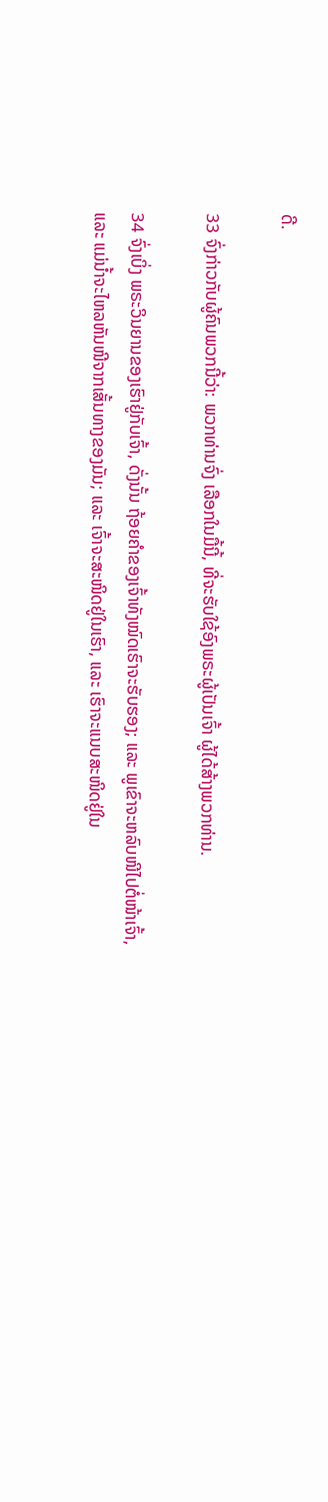ດີ.

33 ຈົ່ງກ່າວກັບຜູ້ຄົນພວກນີ້ວ່າ: ພວກທ່ານຈົ່ງ ເລືອກໃນມື້ນີ້, ທີ່ຈະຮັບໃຊ້ອົງພຣະຜູ້ເປັນເຈົ້າ ຜູ້ໄດ້ສ້າງພວກທ່ານ.

34 ຈົ່ງເບິ່ງ ພຣະວິນຍານຂອງເຮົາຢູ່ກັບເຈົ້າ, ດັ່ງນັ້ນ ຖ້ອຍຄຳຂອງເຈົ້າທັງໝົດເຮົາຈະຮັບຮອງ; ແລະ ພູເຂົາຈະຫລົບໜີໄປຕໍ່ໜ້າເຈົ້າ, ແລະ ແມ່ນ້ຳຈະໄຫລຫັນໜີຈາກເສັ້ນທາງຂອງມັນ; ແລະ ເຈົ້າຈະສະໜິດຢູ່ໃນເຮົາ, ແລະ ເຮົາຈະແນບສະໜິດຢູ່ໃນ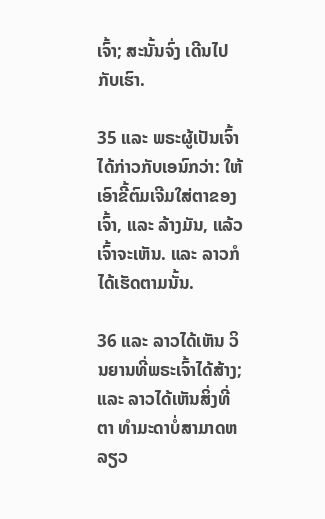ເຈົ້າ; ສະນັ້ນຈົ່ງ ເດີນໄປກັບເຮົາ.

35 ແລະ ພຣະຜູ້ເປັນເຈົ້າໄດ້ກ່າວກັບເອນົກວ່າ: ໃຫ້ເອົາຂີ້ຕົມເຈີມໃສ່ຕາຂອງເຈົ້າ, ແລະ ລ້າງມັນ, ແລ້ວເຈົ້າຈະເຫັນ. ແລະ ລາວກໍໄດ້ເຮັດຕາມນັ້ນ.

36 ແລະ ລາວໄດ້ເຫັນ ວິນຍານທີ່ພຣະເຈົ້າໄດ້ສ້າງ; ແລະ ລາວໄດ້ເຫັນສິ່ງທີ່ຕາ ທຳມະດາບໍ່ສາມາດຫລຽວ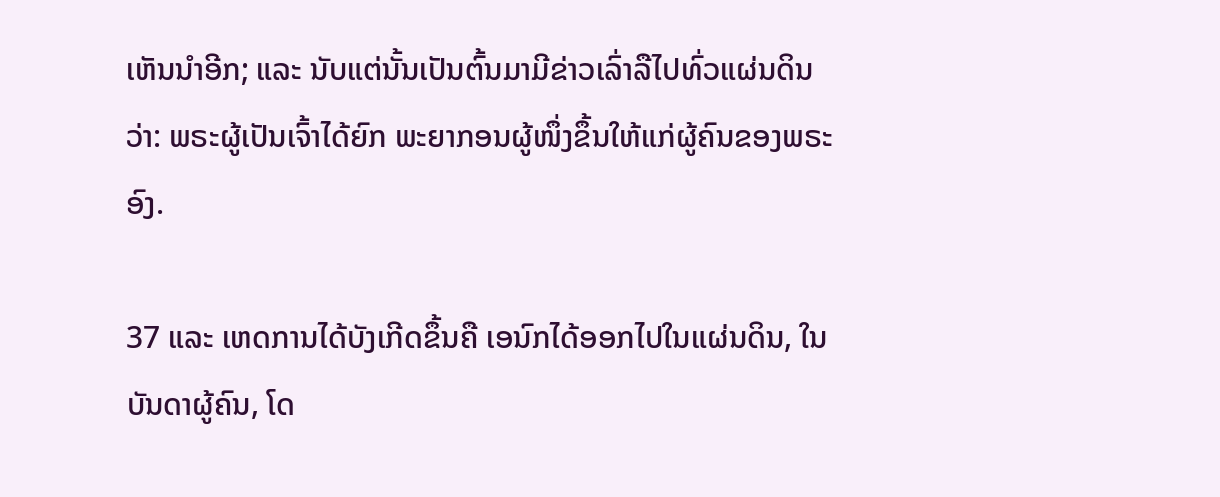ເຫັນນຳອີກ; ແລະ ນັບແຕ່ນັ້ນເປັນຕົ້ນມາມີຂ່າວເລົ່າລືໄປທົ່ວແຜ່ນດິນວ່າ: ພຣະຜູ້ເປັນເຈົ້າໄດ້ຍົກ ພະຍາກອນຜູ້ໜຶ່ງຂຶ້ນໃຫ້ແກ່ຜູ້ຄົນຂອງພຣະອົງ.

37 ແລະ ເຫດການໄດ້ບັງເກີດຂຶ້ນຄື ເອນົກໄດ້ອອກໄປໃນແຜ່ນດິນ, ໃນບັນດາຜູ້ຄົນ, ໂດ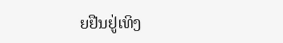ຍຢືນຢູ່ເທິງ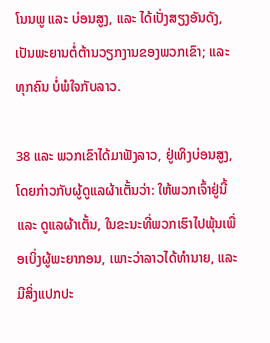ໂນນພູ ແລະ ບ່ອນສູງ, ແລະ ໄດ້ເປັ່ງສຽງອັນດັງ, ເປັນພະຍານຕໍ່ຕ້ານວຽກງານຂອງພວກເຂົາ; ແລະ ທຸກຄົນ ບໍ່ພໍໃຈກັບລາວ.

38 ແລະ ພວກເຂົາໄດ້ມາຟັງລາວ, ຢູ່ເທິງບ່ອນສູງ, ໂດຍກ່າວກັບຜູ້ດູແລຜ້າເຕັ້ນວ່າ: ໃຫ້ພວກເຈົ້າຢູ່ນີ້ ແລະ ດູແລຜ້າເຕັ້ນ, ໃນຂະນະທີ່ພວກເຮົາໄປພຸ້ນເພື່ອເບິ່ງຜູ້ພະຍາກອນ, ເພາະວ່າລາວໄດ້ທຳນາຍ, ແລະ ມີສິ່ງແປກປະ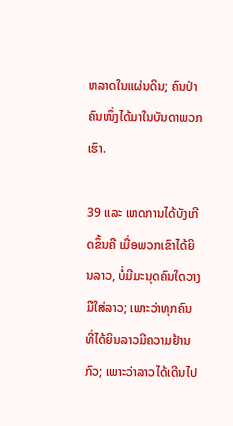ຫລາດໃນແຜ່ນດິນ; ຄົນປ່າຄົນໜຶ່ງໄດ້ມາໃນບັນດາພວກເຮົາ.

39 ແລະ ເຫດການໄດ້ບັງເກີດຂຶ້ນຄື ເມື່ອພວກເຂົາໄດ້ຍິນລາວ, ບໍ່ມີມະນຸດຄົນໃດວາງມືໃສ່ລາວ; ເພາະວ່າທຸກຄົນທີ່ໄດ້ຍິນລາວມີຄວາມຢ້ານກົວ; ເພາະວ່າລາວໄດ້ເດີນໄປ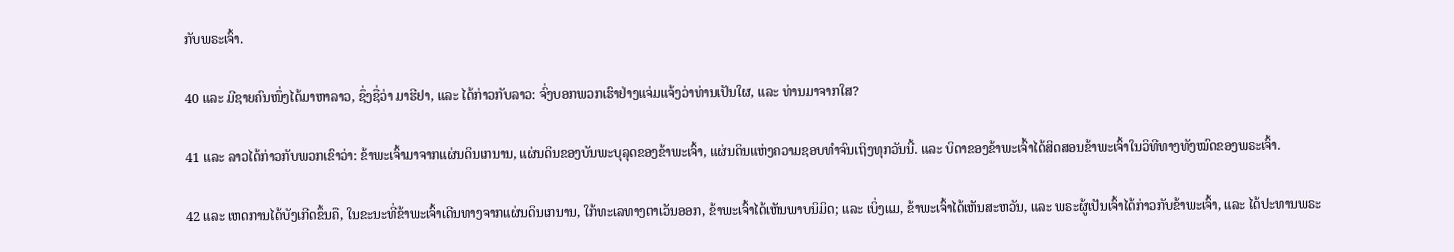ກັບພຣະເຈົ້າ.

40 ແລະ ມີຊາຍຄົນໜຶ່ງໄດ້ມາຫາລາວ, ຊຶ່ງຊື່ວ່າ ມາຮີຢາ, ແລະ ໄດ້ກ່າວກັບລາວ: ຈົ່ງບອກພວກເຮົາຢ່າງແຈ່ມແຈ້ງວ່າທ່ານເປັນໃຜ, ແລະ ທ່ານມາຈາກໃສ?

41 ແລະ ລາວໄດ້ກ່າວກັບພວກເຂົາວ່າ: ຂ້າພະເຈົ້າມາຈາກແຜ່ນດິນເກນານ, ແຜ່ນດິນຂອງບັນພະບຸລຸດຂອງຂ້າພະເຈົ້າ, ແຜ່ນດິນແຫ່ງຄວາມຊອບທຳຈົນເຖິງທຸກວັນນີ້. ແລະ ບິດາຂອງຂ້າພະເຈົ້າໄດ້ສິດສອນຂ້າພະເຈົ້າໃນວິທີທາງທັງໝົດຂອງພຣະເຈົ້າ.

42 ແລະ ເຫດການໄດ້ບັງເກີດຂຶ້ນຄື, ໃນຂະນະທີ່ຂ້າພະເຈົ້າເດີນທາງຈາກແຜ່ນດິນເກນານ, ໃກ້ທະເລທາງຕາເວັນອອກ, ຂ້າພະເຈົ້າໄດ້ເຫັນພາບນິມິດ; ແລະ ເບິ່ງແມ, ຂ້າພະເຈົ້າໄດ້ເຫັນສະຫວັນ, ແລະ ພຣະຜູ້ເປັນເຈົ້າໄດ້ກ່າວກັບຂ້າພະເຈົ້າ, ແລະ ໄດ້ປະທານພຣະ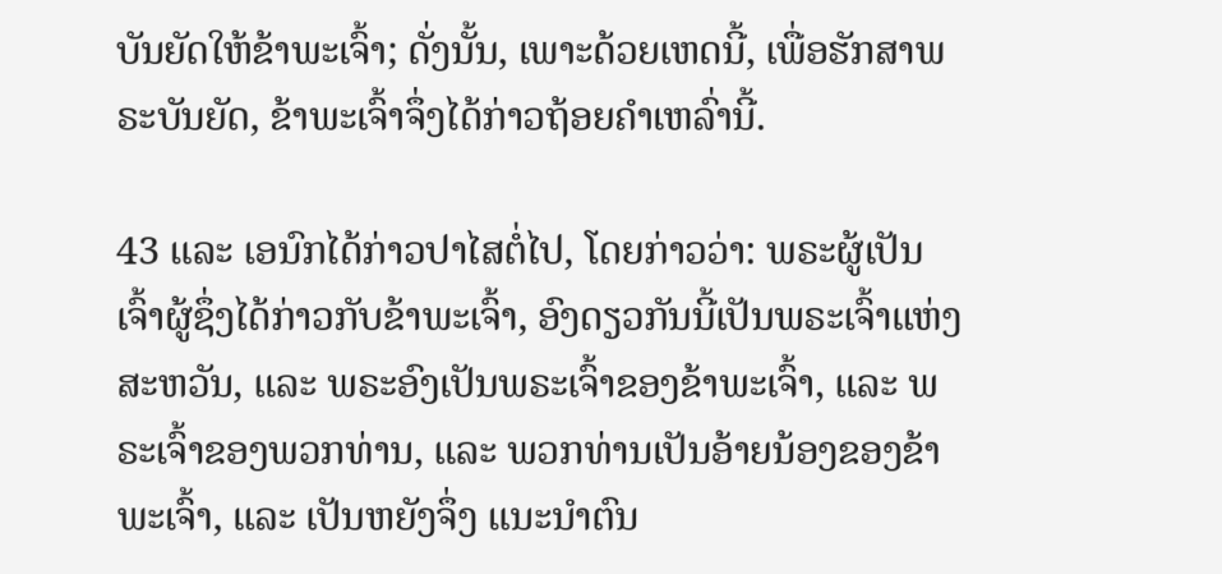ບັນຍັດໃຫ້ຂ້າພະເຈົ້າ; ດັ່ງນັ້ນ, ເພາະດ້ວຍເຫດນີ້, ເພື່ອຮັກສາພຣະບັນຍັດ, ຂ້າພະເຈົ້າຈຶ່ງໄດ້ກ່າວຖ້ອຍຄຳເຫລົ່ານີ້.

43 ແລະ ເອນົກໄດ້ກ່າວປາໄສຕໍ່ໄປ, ໂດຍກ່າວວ່າ: ພຣະຜູ້ເປັນເຈົ້າຜູ້ຊຶ່ງໄດ້ກ່າວກັບຂ້າພະເຈົ້າ, ອົງດຽວກັນນີ້ເປັນພຣະເຈົ້າແຫ່ງສະຫວັນ, ແລະ ພຣະອົງເປັນພຣະເຈົ້າຂອງຂ້າພະເຈົ້າ, ແລະ ພຣະເຈົ້າຂອງພວກທ່ານ, ແລະ ພວກທ່ານເປັນອ້າຍນ້ອງຂອງຂ້າພະເຈົ້າ, ແລະ ເປັນຫຍັງຈຶ່ງ ແນະນຳຕົນ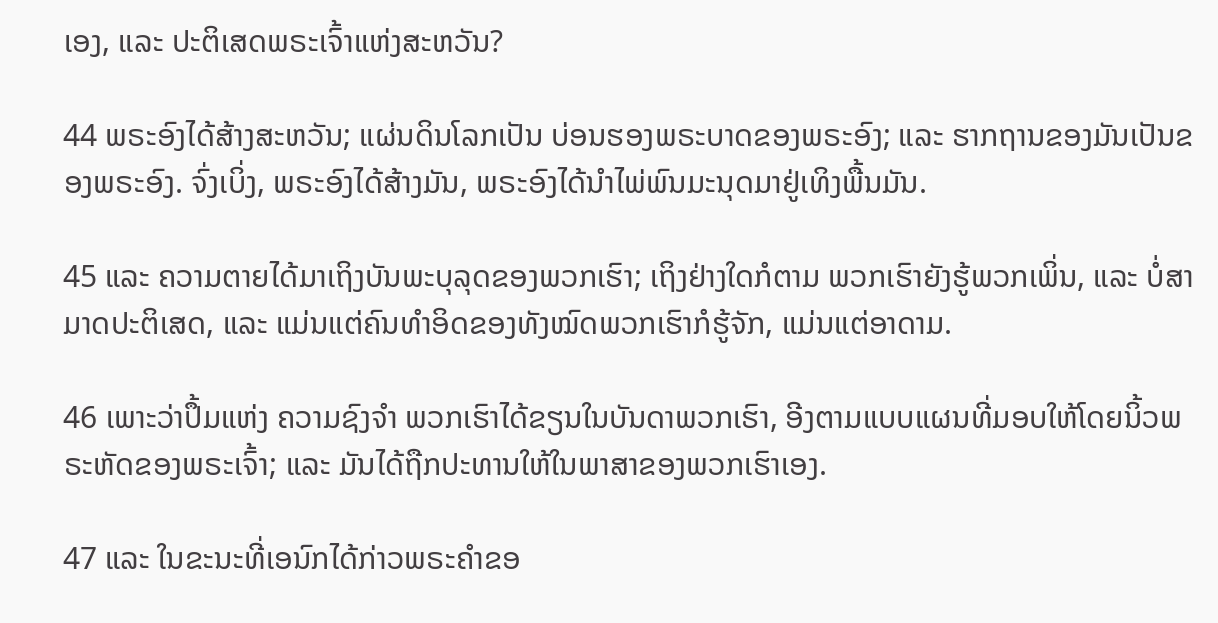ເອງ, ແລະ ປະຕິເສດພຣະເຈົ້າແຫ່ງສະຫວັນ?

44 ພຣະອົງໄດ້ສ້າງສະຫວັນ; ແຜ່ນດິນໂລກເປັນ ບ່ອນຮອງພຣະບາດຂອງພຣະອົງ; ແລະ ຮາກຖານຂອງມັນເປັນຂອງພຣະອົງ. ຈົ່ງເບິ່ງ, ພຣະອົງໄດ້ສ້າງມັນ, ພຣະອົງໄດ້ນຳໄພ່ພົນມະນຸດມາຢູ່ເທິງພື້ນມັນ.

45 ແລະ ຄວາມຕາຍໄດ້ມາເຖິງບັນພະບຸລຸດຂອງພວກເຮົາ; ເຖິງຢ່າງໃດກໍຕາມ ພວກເຮົາຍັງຮູ້ພວກເພິ່ນ, ແລະ ບໍ່ສາມາດປະຕິເສດ, ແລະ ແມ່ນແຕ່ຄົນທຳອິດຂອງທັງໝົດພວກເຮົາກໍຮູ້ຈັກ, ແມ່ນແຕ່ອາດາມ.

46 ເພາະວ່າປຶ້ມແຫ່ງ ຄວາມຊົງຈຳ ພວກເຮົາໄດ້ຂຽນໃນບັນດາພວກເຮົາ, ອີງຕາມແບບແຜນທີ່ມອບໃຫ້ໂດຍນິ້ວພຣະຫັດຂອງພຣະເຈົ້າ; ແລະ ມັນໄດ້ຖືກປະທານໃຫ້ໃນພາສາຂອງພວກເຮົາເອງ.

47 ແລະ ໃນຂະນະທີ່ເອນົກໄດ້ກ່າວພຣະຄຳຂອ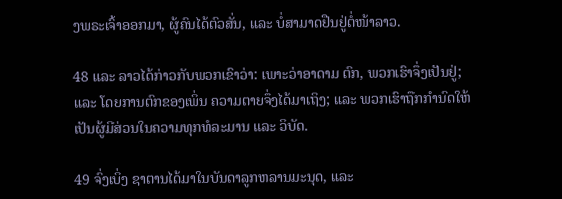ງພຣະເຈົ້າອອກມາ, ຜູ້ຄົນໄດ້ຕົວສັ່ນ, ແລະ ບໍ່ສາມາດຢືນຢູ່ຕໍ່ໜ້າລາວ.

48 ແລະ ລາວໄດ້ກ່າວກັບພວກເຂົາວ່າ: ເພາະວ່າອາດາມ ຕົກ, ພວກເຮົາຈຶ່ງເປັນຢູ່; ແລະ ໂດຍການຕົກຂອງເພິ່ນ ຄວາມຕາຍຈຶ່ງໄດ້ມາເຖິງ; ແລະ ພວກເຮົາຖືກກຳນົດໃຫ້ເປັນຜູ້ມີສ່ວນໃນຄວາມທຸກທໍລະມານ ແລະ ວິບັດ.

49 ຈົ່ງເບິ່ງ ຊາຕານໄດ້ມາໃນບັນດາລູກຫລານມະນຸດ, ແລະ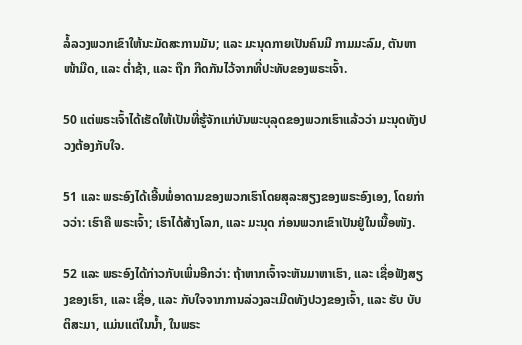ລໍ້ລວງພວກເຂົາໃຫ້ນະມັດສະການມັນ; ແລະ ມະນຸດກາຍເປັນຄົນມີ ກາມມະລົມ, ຕັນຫາໜ້າມືດ, ແລະ ຕ່ຳຊ້າ, ແລະ ຖືກ ກີດກັນໄວ້ຈາກທີ່ປະທັບຂອງພຣະເຈົ້າ.

50 ແຕ່ພຣະເຈົ້າໄດ້ເຮັດໃຫ້ເປັນທີ່ຮູ້ຈັກແກ່ບັນພະບຸລຸດຂອງພວກເຮົາແລ້ວວ່າ ມະນຸດທັງປວງຕ້ອງກັບໃຈ.

51 ແລະ ພຣະອົງໄດ້ເອີ້ນພໍ່ອາດາມຂອງພວກເຮົາໂດຍສຸລະສຽງຂອງພຣະອົງເອງ, ໂດຍກ່າວວ່າ: ເຮົາຄື ພຣະເຈົ້າ; ເຮົາໄດ້ສ້າງໂລກ, ແລະ ມະນຸດ ກ່ອນພວກເຂົາເປັນຢູ່ໃນເນື້ອໜັງ.

52 ແລະ ພຣະອົງໄດ້ກ່າວກັບເພິ່ນອີກວ່າ: ຖ້າຫາກເຈົ້າຈະຫັນມາຫາເຮົາ, ແລະ ເຊື່ອຟັງສຽງຂອງເຮົາ, ແລະ ເຊື່ອ, ແລະ ກັບໃຈຈາກການລ່ວງລະເມີດທັງປວງຂອງເຈົ້າ, ແລະ ຮັບ ບັບຕິສະມາ, ແມ່ນແຕ່ໃນນ້ຳ, ໃນພຣະ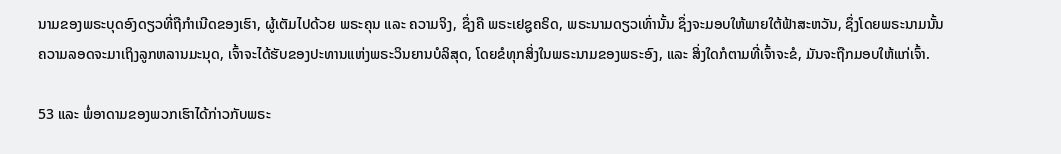ນາມຂອງພຣະບຸດອົງດຽວທີ່ຖືກຳເນີດຂອງເຮົາ, ຜູ້ເຕັມໄປດ້ວຍ ພຣະຄຸນ ແລະ ຄວາມຈິງ, ຊຶ່ງຄື ພຣະເຢຊູຄຣິດ, ພຣະນາມດຽວເທົ່ານັ້ນ ຊຶ່ງຈະມອບໃຫ້ພາຍໃຕ້ຟ້າສະຫວັນ, ຊຶ່ງໂດຍພຣະນາມນັ້ນ ຄວາມລອດຈະມາເຖິງລູກຫລານມະນຸດ, ເຈົ້າຈະໄດ້ຮັບຂອງປະທານແຫ່ງພຣະວິນຍານບໍລິສຸດ, ໂດຍຂໍທຸກສິ່ງໃນພຣະນາມຂອງພຣະອົງ, ແລະ ສິ່ງໃດກໍຕາມທີ່ເຈົ້າຈະຂໍ, ມັນຈະຖືກມອບໃຫ້ແກ່ເຈົ້າ.

53 ແລະ ພໍ່ອາດາມຂອງພວກເຮົາໄດ້ກ່າວກັບພຣະ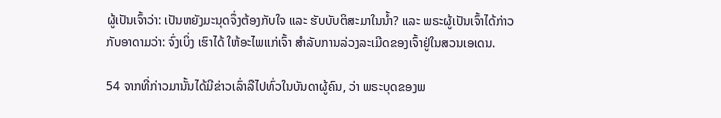ຜູ້ເປັນເຈົ້າວ່າ: ເປັນຫຍັງມະນຸດຈຶ່ງຕ້ອງກັບໃຈ ແລະ ຮັບບັບຕິສະມາໃນນ້ຳ? ແລະ ພຣະຜູ້ເປັນເຈົ້າໄດ້ກ່າວກັບອາດາມວ່າ: ຈົ່ງເບິ່ງ ເຮົາໄດ້ ໃຫ້ອະໄພແກ່ເຈົ້າ ສຳລັບການລ່ວງລະເມີດຂອງເຈົ້າຢູ່ໃນສວນເອເດນ.

54 ຈາກທີ່ກ່າວມານັ້ນໄດ້ມີຂ່າວເລົ່າລືໄປທົ່ວໃນບັນດາຜູ້ຄົນ, ວ່າ ພຣະບຸດຂອງພ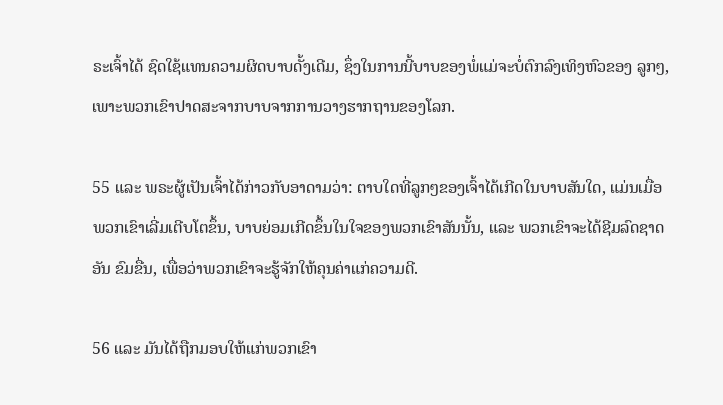ຣະເຈົ້າໄດ້ ຊົດໃຊ້ແທນຄວາມຜິດບາບດັ້ງເດີມ, ຊຶ່ງໃນການນີ້ບາບຂອງພໍ່ແມ່ຈະບໍ່ຕົກລົງເທິງຫົວຂອງ ລູກໆ, ເພາະພວກເຂົາປາດສະຈາກບາບຈາກການວາງຮາກຖານຂອງໂລກ.

55 ແລະ ພຣະຜູ້ເປັນເຈົ້າໄດ້ກ່າວກັບອາດາມວ່າ: ຕາບໃດທີ່ລູກໆຂອງເຈົ້າໄດ້ເກີດໃນບາບສັນໃດ, ແມ່ນເມື່ອພວກເຂົາເລີ່ມເຕີບໂຕຂຶ້ນ, ບາບຍ່ອມເກີດຂຶ້ນໃນໃຈຂອງພວກເຂົາສັນນັ້ນ, ແລະ ພວກເຂົາຈະໄດ້ຊີມລົດຊາດອັນ ຂົມຂື່ນ, ເພື່ອວ່າພວກເຂົາຈະຮູ້ຈັກໃຫ້ຄຸນຄ່າແກ່ຄວາມດີ.

56 ແລະ ມັນໄດ້ຖືກມອບໃຫ້ແກ່ພວກເຂົາ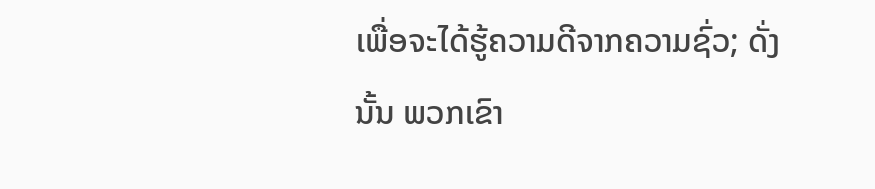ເພື່ອຈະໄດ້ຮູ້ຄວາມດີຈາກຄວາມຊົ່ວ; ດັ່ງນັ້ນ ພວກເຂົາ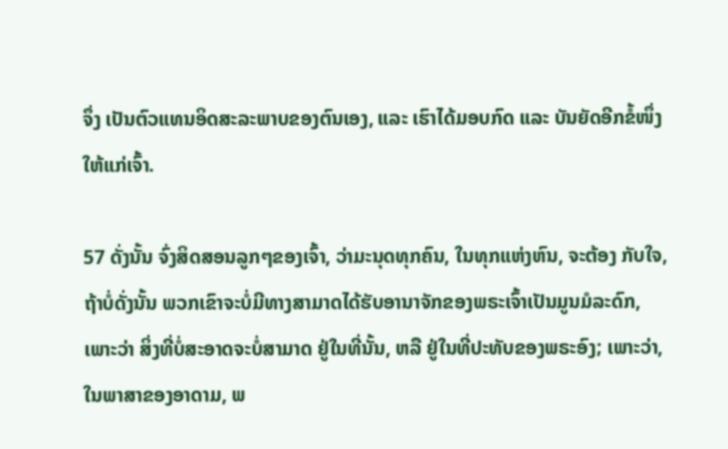ຈຶ່ງ ເປັນຕົວແທນອິດສະລະພາບຂອງຕົນເອງ, ແລະ ເຮົາໄດ້ມອບກົດ ແລະ ບັນຍັດອີກຂໍ້ໜຶ່ງໃຫ້ແກ່ເຈົ້າ.

57 ດັ່ງນັ້ນ ຈົ່ງສິດສອນລູກໆຂອງເຈົ້າ, ວ່າມະນຸດທຸກຄົນ, ໃນທຸກແຫ່ງຫົນ, ຈະຕ້ອງ ກັບໃຈ, ຖ້າບໍ່ດັ່ງນັ້ນ ພວກເຂົາຈະບໍ່ມີທາງສາມາດໄດ້ຮັບອານາຈັກຂອງພຣະເຈົ້າເປັນມູນມໍລະດົກ, ເພາະວ່າ ສິ່ງທີ່ບໍ່ສະອາດຈະບໍ່ສາມາດ ຢູ່ໃນທີ່ນັ້ນ, ຫລື ຢູ່ໃນທີ່ປະທັບຂອງພຣະອົງ; ເພາະວ່າ, ໃນພາສາຂອງອາດາມ, ພ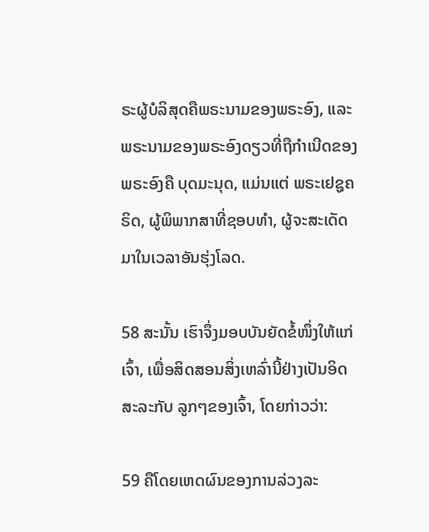ຣະຜູ້ບໍລິສຸດຄືພຣະນາມຂອງພຣະອົງ, ແລະ ພຣະນາມຂອງພຣະອົງດຽວທີ່ຖືກຳເນີດຂອງພຣະອົງຄື ບຸດມະນຸດ, ແມ່ນແຕ່ ພຣະເຢຊູຄຣິດ, ຜູ້ພິພາກສາທີ່ຊອບທຳ, ຜູ້ຈະສະເດັດມາໃນເວລາອັນຮຸ່ງໂລດ.

58 ສະນັ້ນ ເຮົາຈຶ່ງມອບບັນຍັດຂໍ້ໜຶ່ງໃຫ້ແກ່ເຈົ້າ, ເພື່ອສິດສອນສິ່ງເຫລົ່ານີ້ຢ່າງເປັນອິດສະລະກັບ ລູກໆຂອງເຈົ້າ, ໂດຍກ່າວວ່າ:

59 ຄືໂດຍເຫດຜົນຂອງການລ່ວງລະ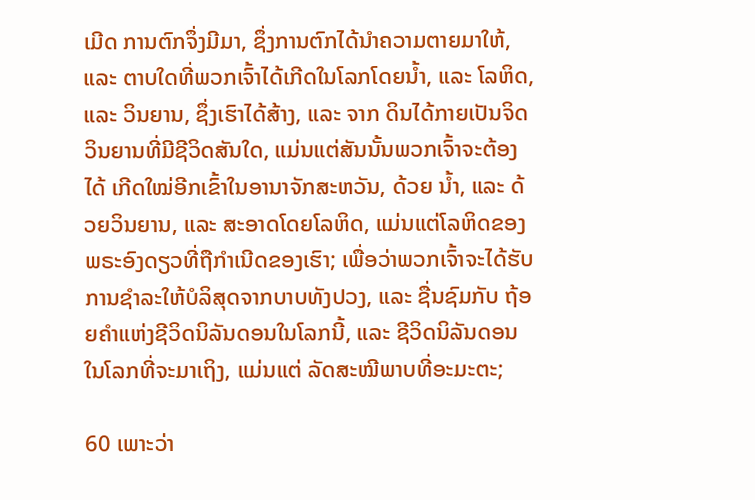ເມີດ ການຕົກຈຶ່ງມີມາ, ຊຶ່ງການຕົກໄດ້ນຳຄວາມຕາຍມາໃຫ້, ແລະ ຕາບໃດທີ່ພວກເຈົ້າໄດ້ເກີດໃນໂລກໂດຍນ້ຳ, ແລະ ໂລຫິດ, ແລະ ວິນຍານ, ຊຶ່ງເຮົາໄດ້ສ້າງ, ແລະ ຈາກ ດິນໄດ້ກາຍເປັນຈິດວິນຍານທີ່ມີຊີວິດສັນໃດ, ແມ່ນແຕ່ສັນນັ້ນພວກເຈົ້າຈະຕ້ອງໄດ້ ເກີດໃໝ່ອີກເຂົ້າໃນອານາຈັກສະຫວັນ, ດ້ວຍ ນ້ຳ, ແລະ ດ້ວຍວິນຍານ, ແລະ ສະອາດໂດຍໂລຫິດ, ແມ່ນແຕ່ໂລຫິດຂອງພຣະອົງດຽວທີ່ຖືກຳເນີດຂອງເຮົາ; ເພື່ອວ່າພວກເຈົ້າຈະໄດ້ຮັບການຊຳລະໃຫ້ບໍລິສຸດຈາກບາບທັງປວງ, ແລະ ຊື່ນຊົມກັບ ຖ້ອຍຄຳແຫ່ງຊີວິດນິລັນດອນໃນໂລກນີ້, ແລະ ຊີວິດນິລັນດອນໃນໂລກທີ່ຈະມາເຖິງ, ແມ່ນແຕ່ ລັດສະໝີພາບທີ່ອະມະຕະ;

60 ເພາະວ່າ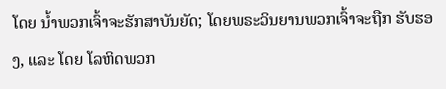ໂດຍ ນ້ຳພວກເຈົ້າຈະຮັກສາບັນຍັດ; ໂດຍພຣະວິນຍານພວກເຈົ້າຈະຖືກ ຮັບຮອງ, ແລະ ໂດຍ ໂລຫິດພວກ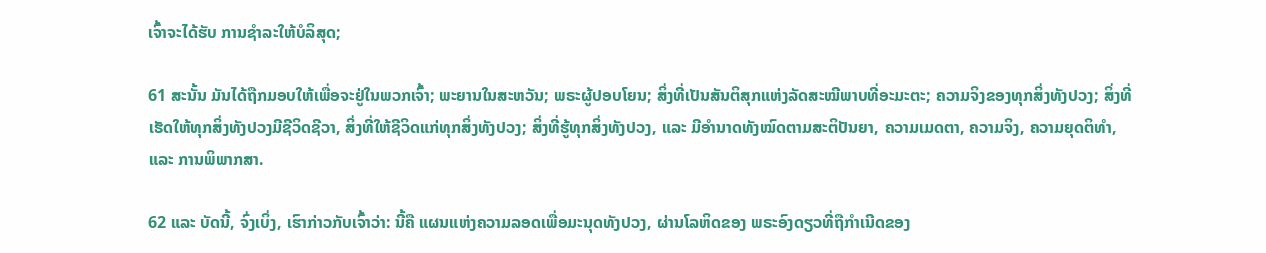ເຈົ້າຈະໄດ້ຮັບ ການຊຳລະໃຫ້ບໍລິສຸດ;

61 ສະນັ້ນ ມັນໄດ້ຖືກມອບໃຫ້ເພື່ອຈະຢູ່ໃນພວກເຈົ້າ; ພະຍານໃນສະຫວັນ; ພຣະຜູ້ປອບໂຍນ; ສິ່ງທີ່ເປັນສັນຕິສຸກແຫ່ງລັດສະໝີພາບທີ່ອະມະຕະ; ຄວາມຈິງຂອງທຸກສິ່ງທັງປວງ; ສິ່ງທີ່ເຮັດໃຫ້ທຸກສິ່ງທັງປວງມີຊີວິດຊີວາ, ສິ່ງທີ່ໃຫ້ຊີວິດແກ່ທຸກສິ່ງທັງປວງ; ສິ່ງທີ່ຮູ້ທຸກສິ່ງທັງປວງ, ແລະ ມີອຳນາດທັງໝົດຕາມສະຕິປັນຍາ, ຄວາມເມດຕາ, ຄວາມຈິງ, ຄວາມຍຸດຕິທຳ, ແລະ ການພິພາກສາ.

62 ແລະ ບັດນີ້, ຈົ່ງເບິ່ງ, ເຮົາກ່າວກັບເຈົ້າວ່າ: ນີ້ຄື ແຜນແຫ່ງຄວາມລອດເພື່ອມະນຸດທັງປວງ, ຜ່ານໂລຫິດຂອງ ພຣະອົງດຽວທີ່ຖືກຳເນີດຂອງ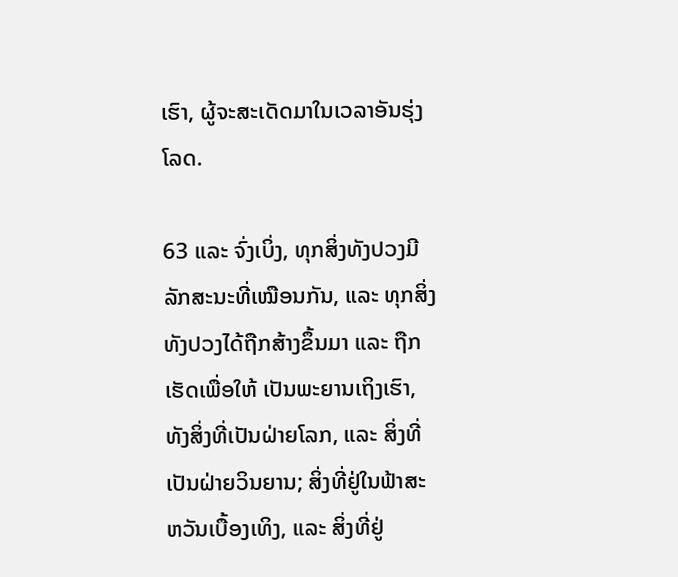ເຮົາ, ຜູ້ຈະສະເດັດມາໃນເວລາອັນຮຸ່ງໂລດ.

63 ແລະ ຈົ່ງເບິ່ງ, ທຸກສິ່ງທັງປວງມີລັກສະນະທີ່ເໝືອນກັນ, ແລະ ທຸກສິ່ງທັງປວງໄດ້ຖືກສ້າງຂຶ້ນມາ ແລະ ຖືກເຮັດເພື່ອໃຫ້ ເປັນພະຍານເຖິງເຮົາ, ທັງສິ່ງທີ່ເປັນຝ່າຍໂລກ, ແລະ ສິ່ງທີ່ເປັນຝ່າຍວິນຍານ; ສິ່ງທີ່ຢູ່ໃນຟ້າສະຫວັນເບື້ອງເທິງ, ແລະ ສິ່ງທີ່ຢູ່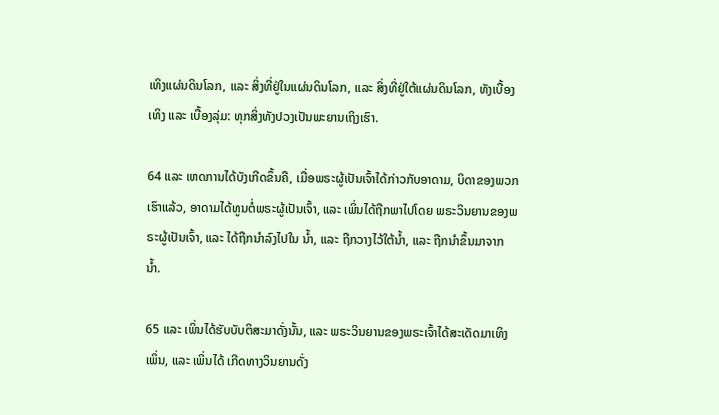ເທິງແຜ່ນດິນໂລກ, ແລະ ສິ່ງທີ່ຢູ່ໃນແຜ່ນດິນໂລກ, ແລະ ສິ່ງທີ່ຢູ່ໃຕ້ແຜ່ນດິນໂລກ, ທັງເບື້ອງເທິງ ແລະ ເບື້ອງລຸ່ມ: ທຸກສິ່ງທັງປວງເປັນພະຍານເຖິງເຮົາ.

64 ແລະ ເຫດການໄດ້ບັງເກີດຂຶ້ນຄື, ເມື່ອພຣະຜູ້ເປັນເຈົ້າໄດ້ກ່າວກັບອາດາມ, ບິດາຂອງພວກເຮົາແລ້ວ, ອາດາມໄດ້ທູນຕໍ່ພຣະຜູ້ເປັນເຈົ້າ, ແລະ ເພິ່ນໄດ້ຖືກພາໄປໂດຍ ພຣະວິນຍານຂອງພຣະຜູ້ເປັນເຈົ້າ, ແລະ ໄດ້ຖືກນຳລົງໄປໃນ ນ້ຳ, ແລະ ຖືກວາງໄວ້ໃຕ້ນ້ຳ, ແລະ ຖືກນຳຂຶ້ນມາຈາກນ້ຳ.

65 ແລະ ເພິ່ນໄດ້ຮັບບັບຕິສະມາດັ່ງນັ້ນ, ແລະ ພຣະວິນຍານຂອງພຣະເຈົ້າໄດ້ສະເດັດມາເທິງເພິ່ນ, ແລະ ເພິ່ນໄດ້ ເກີດທາງວິນຍານດັ່ງ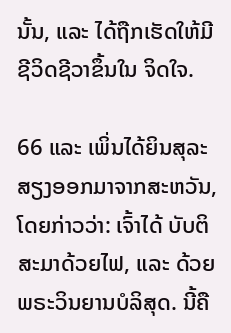ນັ້ນ, ແລະ ໄດ້ຖືກເຮັດໃຫ້ມີຊີວິດຊີວາຂຶ້ນໃນ ຈິດໃຈ.

66 ແລະ ເພິ່ນໄດ້ຍິນສຸລະສຽງອອກມາຈາກສະຫວັນ, ໂດຍກ່າວວ່າ: ເຈົ້າໄດ້ ບັບຕິສະມາດ້ວຍໄຟ, ແລະ ດ້ວຍພຣະວິນຍານບໍລິສຸດ. ນີ້ຄື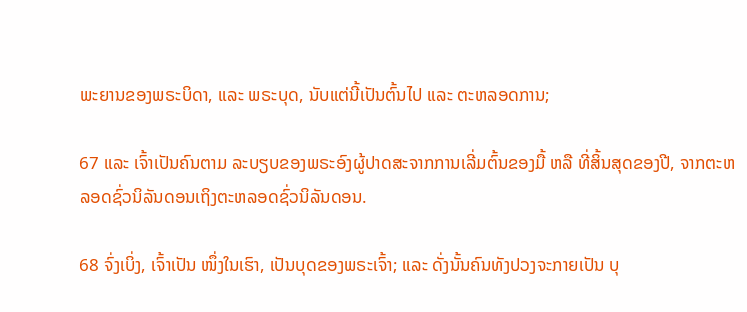ພະຍານຂອງພຣະບິດາ, ແລະ ພຣະບຸດ, ນັບແຕ່ນີ້ເປັນຕົ້ນໄປ ແລະ ຕະຫລອດການ;

67 ແລະ ເຈົ້າເປັນຄົນຕາມ ລະບຽບຂອງພຣະອົງຜູ້ປາດສະຈາກການເລີ່ມຕົ້ນຂອງມື້ ຫລື ທີ່ສິ້ນສຸດຂອງປີ, ຈາກຕະຫລອດຊົ່ວນິລັນດອນເຖິງຕະຫລອດຊົ່ວນິລັນດອນ.

68 ຈົ່ງເບິ່ງ, ເຈົ້າເປັນ ໜຶ່ງໃນເຮົາ, ເປັນບຸດຂອງພຣະເຈົ້າ; ແລະ ດັ່ງນັ້ນຄົນທັງປວງຈະກາຍເປັນ ບຸ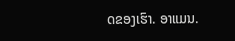ດຂອງເຮົາ. ອາແມນ.